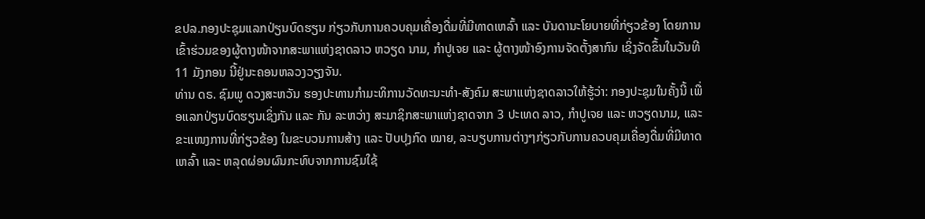ຂປລ.ກອງປະຊຸມແລກປ່ຽນບົດຮຽນ ກ່ຽວກັບການຄວບຄຸມເຄື່ອງດື່ມທີ່ມີທາດເຫລົ້າ ແລະ ບັນດານະໂຍບາຍທີ່ກ່ຽວຂ້ອງ ໂດຍການເຂົ້າຮ່ວມຂອງຜູ້ຕາງໜ້າຈາກສະພາແຫ່ງຊາດລາວ ຫວຽດ ນາມ, ກໍາປູເຈຍ ແລະ ຜູ້ຕາງໜ້າອົງການຈັດຕັ້ງສາກົນ ເຊິ່ງຈັດຂຶ້ນໃນວັນທີ 11 ມັງກອນ ນີ້ຢູ່ນະຄອນຫລວງວຽງຈັນ.
ທ່ານ ດຣ. ຊົມພູ ດວງສະຫວັນ ຮອງປະທານກຳມະທິການວັດທະນະທຳ-ສັງຄົມ ສະພາແຫ່ງຊາດລາວໃຫ້ຮູ້ວ່າ: ກອງປະຊຸມໃນຄັ້ງນີ້ ເພື່ອແລກປ່ຽນບົດຮຽນເຊິ່ງກັນ ແລະ ກັນ ລະຫວ່າງ ສະມາຊິກສະພາແຫ່ງຊາດຈາກ 3 ປະເທດ ລາວ, ກໍາປູເຈຍ ແລະ ຫວຽດນາມ, ແລະ ຂະແໜງການທີ່ກ່ຽວຂ້ອງ ໃນຂະບວນການສ້າງ ແລະ ປັບປຸງກົດ ໝາຍ, ລະບຽບການຕ່າງໆກ່ຽວກັບການຄວບຄຸມເຄື່ອງດື່ມທີ່ມີທາດເຫລົ້າ ແລະ ຫລຸດຜ່ອນຜົນກະທົບຈາກການຊົມໃຊ້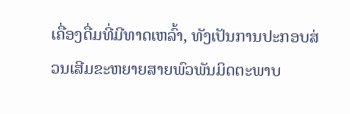ເຄື່ອງດື່ມທີ່ມີທາດເຫລົ້າ, ທັງເປັນການປະກອບສ່ວນເສີມຂະຫຍາຍສາຍພົວພັນມິດຕະພາບ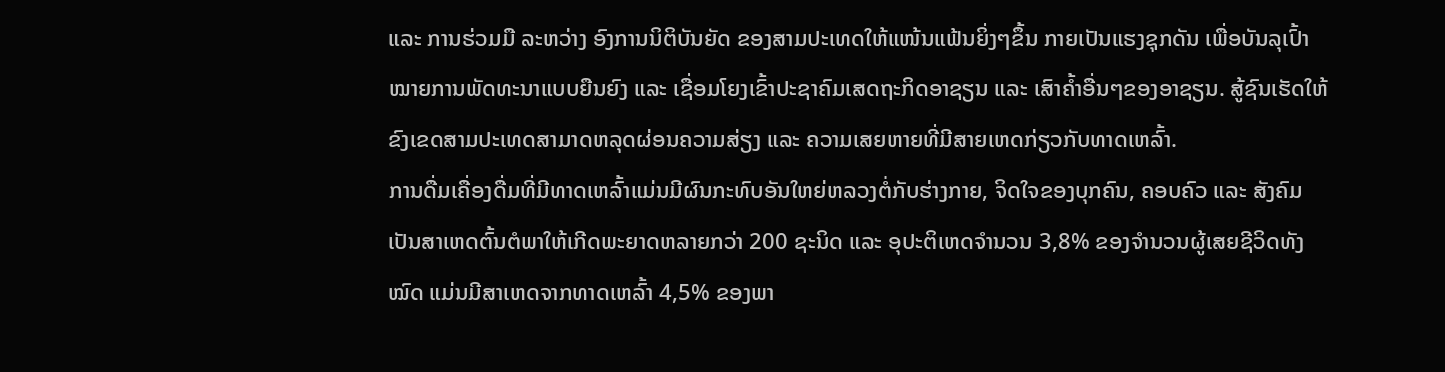ແລະ ການຮ່ວມມື ລະຫວ່າງ ອົງການນິຕິບັນຍັດ ຂອງສາມປະເທດໃຫ້ແໜ້ນແຟ້ນຍິ່ງໆຂຶ້ນ ກາຍເປັນແຮງຊຸກດັນ ເພື່ອບັນລຸເປົ້າໝາຍການພັດທະນາແບບຍືນຍົງ ແລະ ເຊື່ອມໂຍງເຂົ້າປະຊາຄົມເສດຖະກິດອາຊຽນ ແລະ ເສົາຄໍ້າອື່ນໆຂອງອາຊຽນ. ສູ້ຊົນເຮັດໃຫ້ຂົງເຂດສາມປະເທດສາມາດຫລຸດຜ່ອນຄວາມສ່ຽງ ແລະ ຄວາມເສຍຫາຍທີ່ມີສາຍເຫດກ່ຽວກັບທາດເຫລົ້າ.
ການດື່ມເຄື່ອງດື່ມທີ່ມີທາດເຫລົ້າແມ່ນມີຜົນກະທົບອັນໃຫຍ່ຫລວງຕໍ່ກັບຮ່າງກາຍ, ຈິດໃຈຂອງບຸກຄົນ, ຄອບຄົວ ແລະ ສັງຄົມ ເປັນສາເຫດຕົ້ນຕໍພາໃຫ້ເກີດພະຍາດຫລາຍກວ່າ 200 ຊະນິດ ແລະ ອຸປະຕິເຫດຈໍານວນ 3,8% ຂອງຈໍານວນຜູ້ເສຍຊີວິດທັງໝົດ ແມ່ນມີສາເຫດຈາກທາດເຫລົ້າ 4,5% ຂອງພາ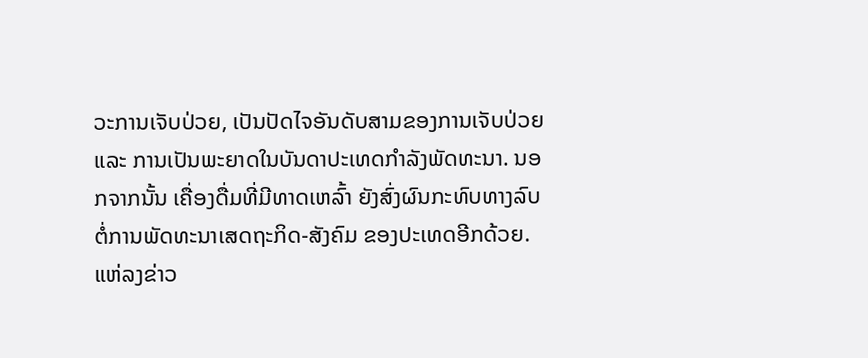ວະການເຈັບປ່ວຍ, ເປັນປັດໄຈອັນດັບສາມຂອງການເຈັບປ່ວຍ ແລະ ການເປັນພະຍາດໃນບັນດາປະເທດກໍາລັງພັດທະນາ. ນອກຈາກນັ້ນ ເຄື່ອງດື່ມທີ່ມີທາດເຫລົ້າ ຍັງສົ່ງຜົນກະທົບທາງລົບ ຕໍ່ການພັດທະນາເສດຖະກິດ-ສັງຄົມ ຂອງປະເທດອີກດ້ວຍ.
ແຫ່ລງຂ່າວ